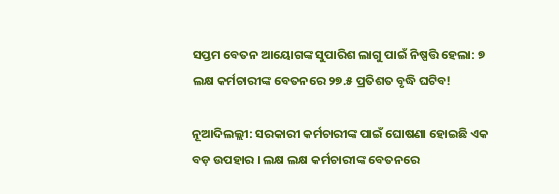ସପ୍ତମ ବେତନ ଆୟୋଗଙ୍କ ସୁପାରିଶ ଲାଗୁ ପାଇଁ ନିଷ୍ପତ୍ତି ହେଲା: ୭ ଲକ୍ଷ କର୍ମଚାରୀଙ୍କ ବେତନରେ ୨୭.୫ ପ୍ରତିଶତ ବୃଦ୍ଧି ଘଟିବ!

ନୂଆଦିଲଲ୍ଲୀ: ସରକାରୀ କର୍ମଚାରୀଙ୍କ ପାଇଁ ଘୋଷଣା ହୋଇଛି ଏକ ବଡ଼ ଉପହାର । ଲକ୍ଷ ଲକ୍ଷ କର୍ମଚାରୀଙ୍କ ବେତନରେ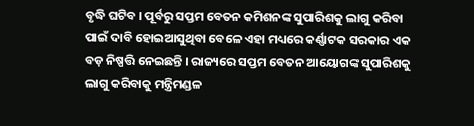ବୃଦ୍ଧି ଘଟିବ । ପୂର୍ବରୁ ସପ୍ତମ ବେତନ କମିଶନଙ୍କ ସୁପାରିଶକୁ ଲାଗୁ କରିବା ପାଇଁ ଦାବି ହୋଇଆସୁଥିବା ବେଳେ ଏହା ମଧ୍ୟରେ କର୍ଣ୍ଣାଟକ ସରକାର ଏକ ବଡ଼ ନିଷ୍ପତ୍ତି ନେଇଛନ୍ତି । ରାଜ୍ୟରେ ସପ୍ତମ ବେତନ ଆୟୋଗଙ୍କ ସୁପାରିଶକୁ ଲାଗୁ କରିବାକୁ ମନ୍ତ୍ରିମଣ୍ଡଳ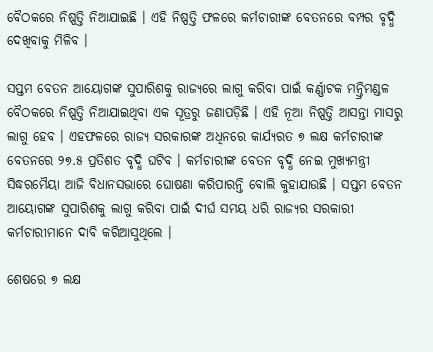ବୈଠକରେ ନିଷ୍ପତ୍ତି ନିଆଯାଇଛି । ଏହି ନିଷ୍ପତ୍ତି ଫଳରେ କର୍ମଚାରୀଙ୍କ ବେତନରେ ବମ୍ପର ବୃଦ୍ଧି ଦେଖିବାକୁ ମିଳିବ ।

ସପ୍ତମ ବେତନ ଆୟୋଗଙ୍କ ସୁପାରିଶକୁ ରାଜ୍ୟରେ ଲାଗୁ କରିବା ପାଇଁ କର୍ଣ୍ଣାଟକ ମନ୍ତ୍ରିମଣ୍ଡଳ ବୈଠକରେ ନିଷ୍ପତ୍ତି ନିଆଯାଇଥିବା ଏକ ସୂତ୍ରରୁ ଜଣାପଡ଼ିଛି । ଏହି ନୂଆ ନିଷ୍ପତ୍ତି ଆସନ୍ତା ମାସରୁ ଲାଗୁ ହେବ । ଏହଫଳରେ ରାଜ୍ୟ ସରକାରଙ୍କ ଅଧିନରେ କାର୍ଯ୍ୟରତ ୭ ଲକ୍ଷ କର୍ମଚାରୀଙ୍କ ବେତନରେ ୨୭.୫ ପ୍ରତିଶତ ବୃଦ୍ଧି ଘଟିବ । କର୍ମଚାରୀଙ୍କ ବେତନ ବୃଦ୍ଧି ନେଇ ମୁଖ୍ୟମନ୍ତ୍ରୀ ସିଦ୍ଧରମୈୟା ଆଜି ବିଧାନସଭାରେ ଘୋଷଣା କରିପାରନ୍ତି ବୋଲି କୁହାଯାଉଛି । ସପ୍ତମ ବେତନ ଆୟୋଗଙ୍କ ସୁପାରିଶକୁ ଲାଗୁ କରିବା ପାଇଁ ଦୀର୍ଘ ସମୟ ଧରି ରାଜ୍ୟର ସରକାରୀ କର୍ମଚାରୀମାନେ ଦାବି କରିଆସୁଥିଲେ ।

ଶେଷରେ ୭ ଲକ୍ଷ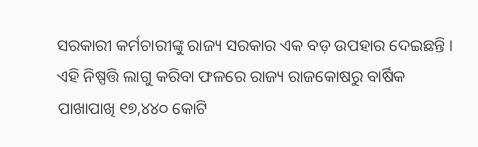ସରକାରୀ କର୍ମଚାରୀଙ୍କୁ ରାଜ୍ୟ ସରକାର ଏକ ବଡ଼ ଉପହାର ଦେଇଛନ୍ତି । ଏହି ନିଷ୍ପତ୍ତି ଲାଗୁ କରିବା ଫଳରେ ରାଜ୍ୟ ରାଜକୋଷରୁ ବାର୍ଷିକ ପାଖାପାଖି ୧୭,୪୪୦ କୋଟି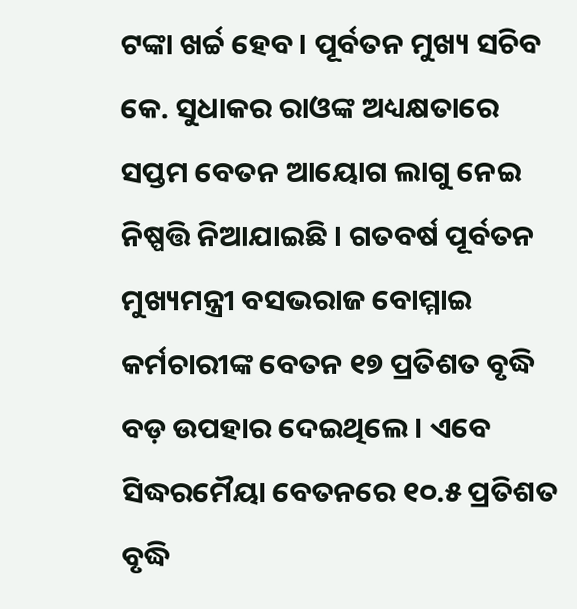ଟଙ୍କା ଖର୍ଚ୍ଚ ହେବ । ପୂର୍ବତନ ମୁଖ୍ୟ ସଚିବ କେ. ସୁଧାକର ରାଓଙ୍କ ଅଧ୍ୟକ୍ଷତାରେ ସପ୍ତମ ବେତନ ଆୟୋଗ ଲାଗୁ ନେଇ ନିଷ୍ପତ୍ତି ନିଆଯାଇଛି । ଗତବର୍ଷ ପୂର୍ବତନ ମୁଖ୍ୟମନ୍ତ୍ରୀ ବସଭରାଜ ବୋମ୍ମାଇ କର୍ମଚାରୀଙ୍କ ବେତନ ୧୭ ପ୍ରତିଶତ ବୃଦ୍ଧି ବଡ଼ ଉପହାର ଦେଇଥିଲେ । ଏବେ ସିଦ୍ଧରମୈୟା ବେତନରେ ୧୦.୫ ପ୍ରତିଶତ ବୃଦ୍ଧି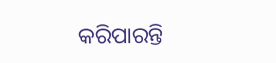କରିପାରନ୍ତି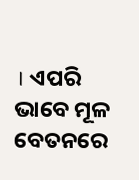। ଏପରି ଭାବେ ମୂଳ ବେତନରେ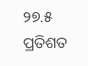୨୭.୫ ପ୍ରତିଶତ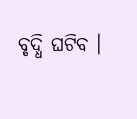ବୃଦ୍ଧି ଘଟିବ ।